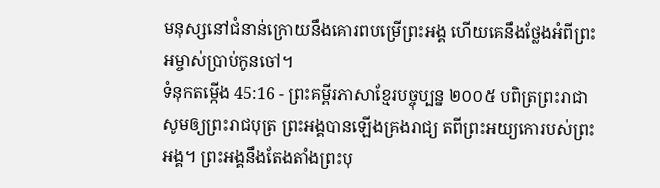មនុស្សនៅជំនាន់ក្រោយនឹងគោរពបម្រើព្រះអង្គ ហើយគេនឹងថ្លែងអំពីព្រះអម្ចាស់ប្រាប់កូនចៅ។
ទំនុកតម្កើង 45:16 - ព្រះគម្ពីរភាសាខ្មែរបច្ចុប្បន្ន ២០០៥ បពិត្រព្រះរាជា សូមឲ្យព្រះរាជបុត្រ ព្រះអង្គបានឡើងគ្រងរាជ្យ តពីព្រះអយ្យកោរបស់ព្រះអង្គ។ ព្រះអង្គនឹងតែងតាំងព្រះបុ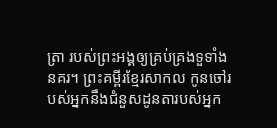ត្រា របស់ព្រះអង្គឲ្យគ្រប់គ្រងទួទាំងនគរ។ ព្រះគម្ពីរខ្មែរសាកល កូនចៅរបស់អ្នកនឹងជំនួសដូនតារបស់អ្នក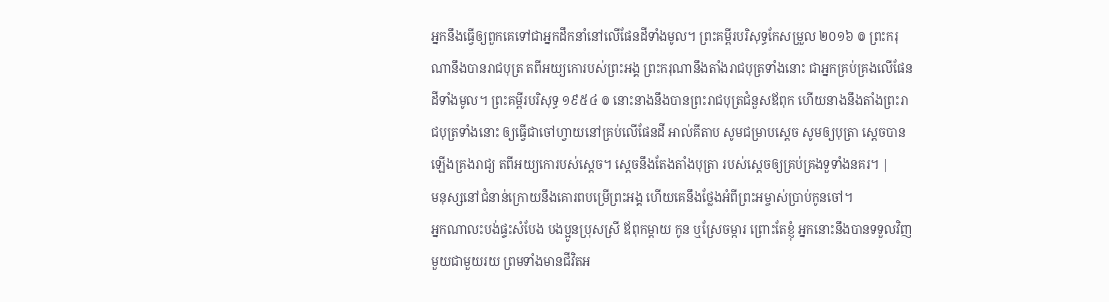អ្នកនឹងធ្វើឲ្យពួកគេទៅជាអ្នកដឹកនាំនៅលើផែនដីទាំងមូល។ ព្រះគម្ពីរបរិសុទ្ធកែសម្រួល ២០១៦ ៙ ព្រះករុណានឹងបានរាជបុត្រ តពីអយ្យកោរបស់ព្រះអង្គ ព្រះករុណានឹងតាំងរាជបុត្រទាំងនោះ ជាអ្នកគ្រប់គ្រងលើផែនដីទាំងមូល។ ព្រះគម្ពីរបរិសុទ្ធ ១៩៥៤ ៙ នោះនាងនឹងបានព្រះរាជបុត្រជំនួសឪពុក ហើយនាងនឹងតាំងព្រះរាជបុត្រទាំងនោះ ឲ្យធ្វើជាចៅហ្វាយនៅគ្រប់លើផែនដី អាល់គីតាប សូមជម្រាបស្តេច សូមឲ្យបុត្រា ស្តេចបានឡើងគ្រងរាជ្យ តពីអយ្យកោរបស់ស្តេច។ ស្តេចនឹងតែងតាំងបុត្រា របស់ស្តេចឲ្យគ្រប់គ្រងទួទាំងនគរ។ |
មនុស្សនៅជំនាន់ក្រោយនឹងគោរពបម្រើព្រះអង្គ ហើយគេនឹងថ្លែងអំពីព្រះអម្ចាស់ប្រាប់កូនចៅ។
អ្នកណាលះបង់ផ្ទះសំបែង បងប្អូនប្រុសស្រី ឪពុកម្ដាយ កូន ឬស្រែចម្ការ ព្រោះតែខ្ញុំ អ្នកនោះនឹងបានទទួលវិញមួយជាមួយរយ ព្រមទាំងមានជីវិតអ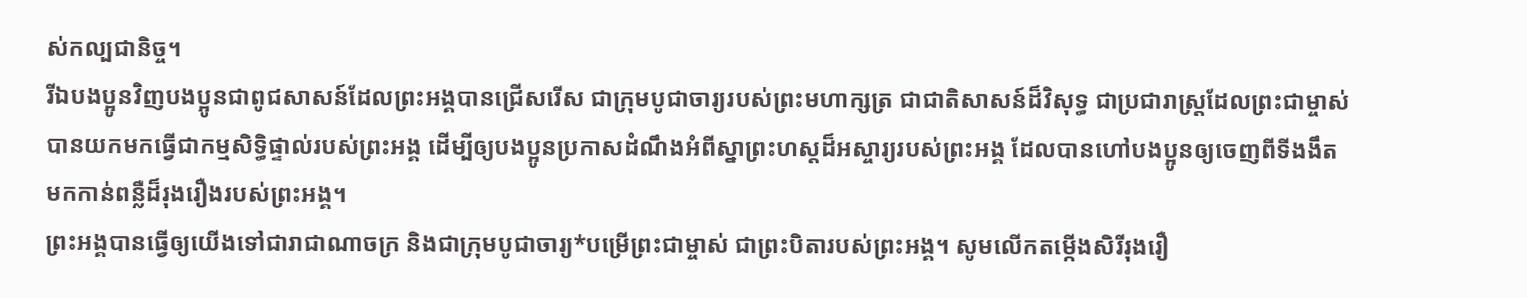ស់កល្បជានិច្ច។
រីឯបងប្អូនវិញបងប្អូនជាពូជសាសន៍ដែលព្រះអង្គបានជ្រើសរើស ជាក្រុមបូជាចារ្យរបស់ព្រះមហាក្សត្រ ជាជាតិសាសន៍ដ៏វិសុទ្ធ ជាប្រជារាស្ដ្រដែលព្រះជាម្ចាស់បានយកមកធ្វើជាកម្មសិទ្ធិផ្ទាល់របស់ព្រះអង្គ ដើម្បីឲ្យបងប្អូនប្រកាសដំណឹងអំពីស្នាព្រះហស្ដដ៏អស្ចារ្យរបស់ព្រះអង្គ ដែលបានហៅបងប្អូនឲ្យចេញពីទីងងឹត មកកាន់ពន្លឺដ៏រុងរឿងរបស់ព្រះអង្គ។
ព្រះអង្គបានធ្វើឲ្យយើងទៅជារាជាណាចក្រ និងជាក្រុមបូជាចារ្យ*បម្រើព្រះជាម្ចាស់ ជាព្រះបិតារបស់ព្រះអង្គ។ សូមលើកតម្កើងសិរីរុងរឿ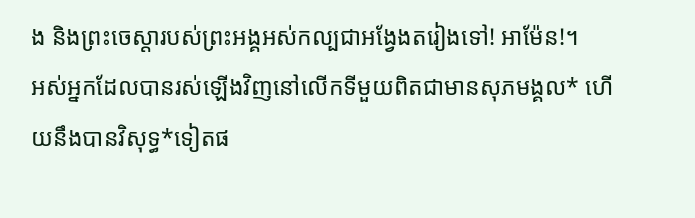ង និងព្រះចេស្ដារបស់ព្រះអង្គអស់កល្បជាអង្វែងតរៀងទៅ! អាម៉ែន!។
អស់អ្នកដែលបានរស់ឡើងវិញនៅលើកទីមួយពិតជាមានសុភមង្គល* ហើយនឹងបានវិសុទ្ធ*ទៀតផ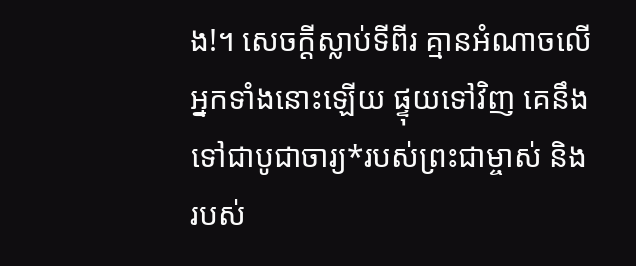ង!។ សេចក្ដីស្លាប់ទីពីរ គ្មានអំណាចលើអ្នកទាំងនោះឡើយ ផ្ទុយទៅវិញ គេនឹងទៅជាបូជាចារ្យ*របស់ព្រះជាម្ចាស់ និងរបស់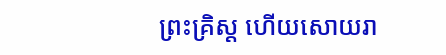ព្រះគ្រិស្ត ហើយសោយរា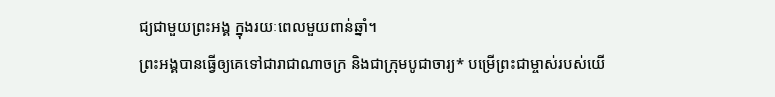ជ្យជាមួយព្រះអង្គ ក្នុងរយៈពេលមួយពាន់ឆ្នាំ។
ព្រះអង្គបានធ្វើឲ្យគេទៅជារាជាណាចក្រ និងជាក្រុមបូជាចារ្យ* បម្រើព្រះជាម្ចាស់របស់យើ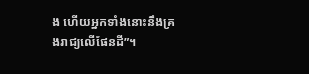ង ហើយអ្នកទាំងនោះនឹងគ្រងរាជ្យលើផែនដី”។